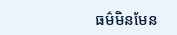ធម៌មិនមែន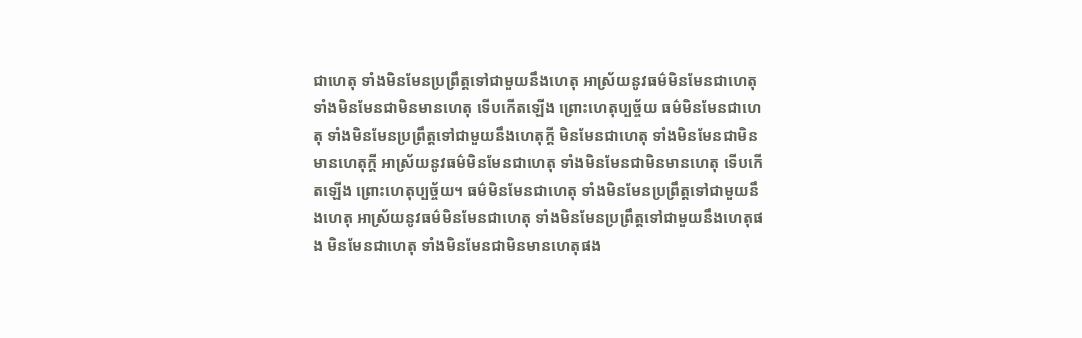ជាហេតុ ទាំងមិនមែនប្រព្រឹត្តទៅជាមួយនឹងហេតុ អាស្រ័យនូវធម៌មិនមែនជាហេតុ ទាំងមិនមែនជាមិនមានហេតុ ទើបកើតឡើង ព្រោះហេតុប្បច្ច័យ ធម៌មិនមែនជាហេតុ ទាំងមិនមែនប្រព្រឹត្តទៅជាមួយនឹងហេតុក្តី មិនមែនជាហេតុ ទាំងមិនមែនជាមិនមានហេតុក្តី អាស្រ័យនូវធម៌មិនមែនជាហេតុ ទាំងមិនមែនជាមិនមានហេតុ ទើបកើតឡើង ព្រោះហេតុប្បច្ច័យ។ ធម៌មិនមែនជាហេតុ ទាំងមិនមែនប្រព្រឹត្តទៅជាមួយនឹងហេតុ អាស្រ័យនូវធម៌មិនមែនជាហេតុ ទាំងមិនមែនប្រព្រឹត្តទៅជាមួយនឹងហេតុផង មិនមែនជាហេតុ ទាំងមិនមែនជាមិនមានហេតុផង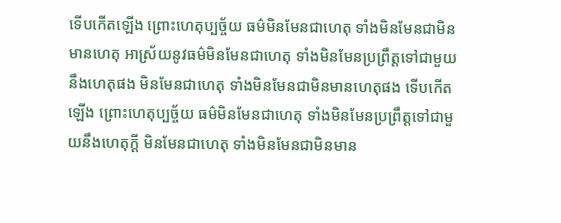ទើបកើតឡើង ព្រោះហេតុប្បច្ច័យ ធម៌មិនមែនជាហេតុ ទាំងមិនមែនជាមិនមានហេតុ អាស្រ័យនូវធម៌មិនមែនជាហេតុ ទាំងមិនមែនប្រព្រឹត្តទៅជាមួយនឹងហេតុផង មិនមែនជាហេតុ ទាំងមិនមែនជាមិនមានហេតុផង ទើបកើតឡើង ព្រោះហេតុប្បច្ច័យ ធម៌មិនមែនជាហេតុ ទាំងមិនមែនប្រព្រឹត្តទៅជាមួយនឹងហេតុក្តី មិនមែនជាហេតុ ទាំងមិនមែនជាមិនមាន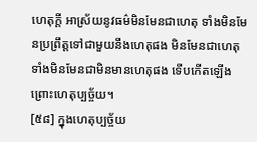ហេតុក្តី អាស្រ័យនូវធម៌មិនមែនជាហេតុ ទាំងមិនមែនប្រព្រឹត្តទៅជាមួយនឹងហេតុផង មិនមែនជាហេតុ ទាំងមិនមែនជាមិនមានហេតុផង ទើបកើតឡើង ព្រោះហេតុប្បច្ច័យ។
[៥៨] ក្នុងហេតុប្បច្ច័យ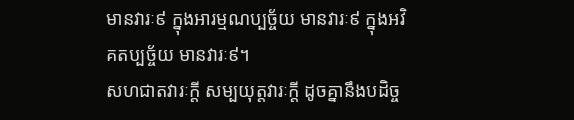មានវារៈ៩ ក្នុងអារម្មណប្បច្ច័យ មានវារៈ៩ ក្នុងអវិគតប្បច្ច័យ មានវារៈ៩។
សហជាតវារៈក្តី សម្បយុត្តវារៈក្តី ដូចគ្នានឹងបដិច្ច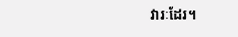វារៈដែរ។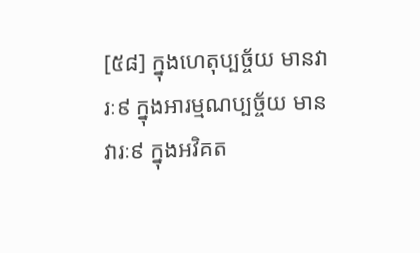[៥៨] ក្នុងហេតុប្បច្ច័យ មានវារៈ៩ ក្នុងអារម្មណប្បច្ច័យ មានវារៈ៩ ក្នុងអវិគត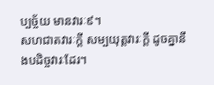ប្បច្ច័យ មានវារៈ៩។
សហជាតវារៈក្តី សម្បយុត្តវារៈក្តី ដូចគ្នានឹងបដិច្ចវារៈដែរ។